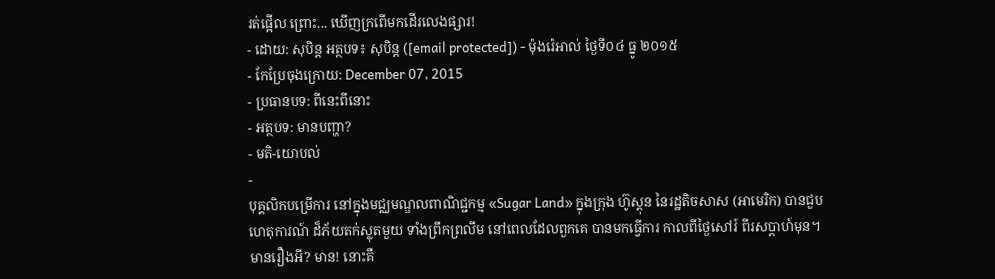រត់ផ្អើល ព្រោះ... ឃើញក្រពើមកដើរលេងផ្សារ!
- ដោយ: សុបិន្ដ អត្ថបទ៖ សុបិន្ត ([email protected]) - ម៉ុងរ៉េអាល់ ថ្ងៃទី០៤ ធ្នូ ២០១៥
- កែប្រែចុងក្រោយ: December 07, 2015
- ប្រធានបទ: ពីនេះពីនោះ
- អត្ថបទ: មានបញ្ហា?
- មតិ-យោបល់
-
បុគ្គលិកបម្រើការ នៅក្នុងមជ្ឈមណ្ឌលពាណិជ្ជកម្ម «Sugar Land» ក្នុងក្រុង ហ៊ូស្ដុន នៃរដ្ឋតិចសាស (អាមេរិក) បានជួបហេតុការណ៍ ដ៏ភ័យតក់ស្លុតមួយ ទាំងព្រឹកព្រលឹម នៅពេលដែលពួកគេ បានមកធ្វើការ កាលពីថ្ងៃសៅរ៍ ពីរសប្ដាហ៍មុន។ មានរឿងអី? មាន! នោះគឺ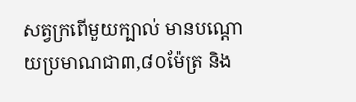សត្វក្រពើមួយក្បាល់ មានបណ្ដោយប្រមាណជា៣,៨០ម៉ែត្រ និង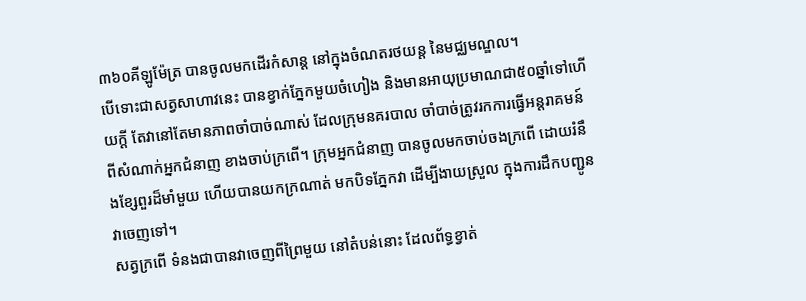៣៦០គីឡូម៉ែត្រ បានចូលមកដើរកំសាន្ដ នៅក្នុងចំណតរថយន្ដ នៃមជ្ឈមណ្ឌល។
បើទោះជាសត្វសាហាវនេះ បានខ្វាក់ភ្នែកមួយចំហៀង និងមានអាយុប្រមាណជា៥០ឆ្នាំទៅហើយក្ដី តែវានៅតែមានភាពចាំបាច់ណាស់ ដែលក្រុមនគរបាល ចាំបាច់ត្រូវរកការធ្វើអន្តរាគមន៍ ពីសំណាក់អ្នកជំនាញ ខាងចាប់ក្រពើ។ ក្រុមអ្នកជំនាញ បានចូលមកចាប់ចងក្រពើ ដោយរំនឹងខ្សែពួរដ៏មាំមួយ ហើយបានយកក្រណាត់ មកបិទភ្នែកវា ដើម្បីងាយស្រួល ក្នុងការដឹកបញ្ជូនវាចេញទៅ។
សត្វក្រពើ ទំនងជាបានវាចេញពីព្រៃមួយ នៅតំបន់នោះ ដែលព័ទ្ធខ្វាត់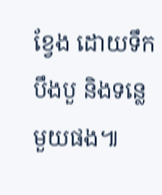ខ្វែង ដោយទឹកបឹងបួ និងទន្លេមួយផង៕